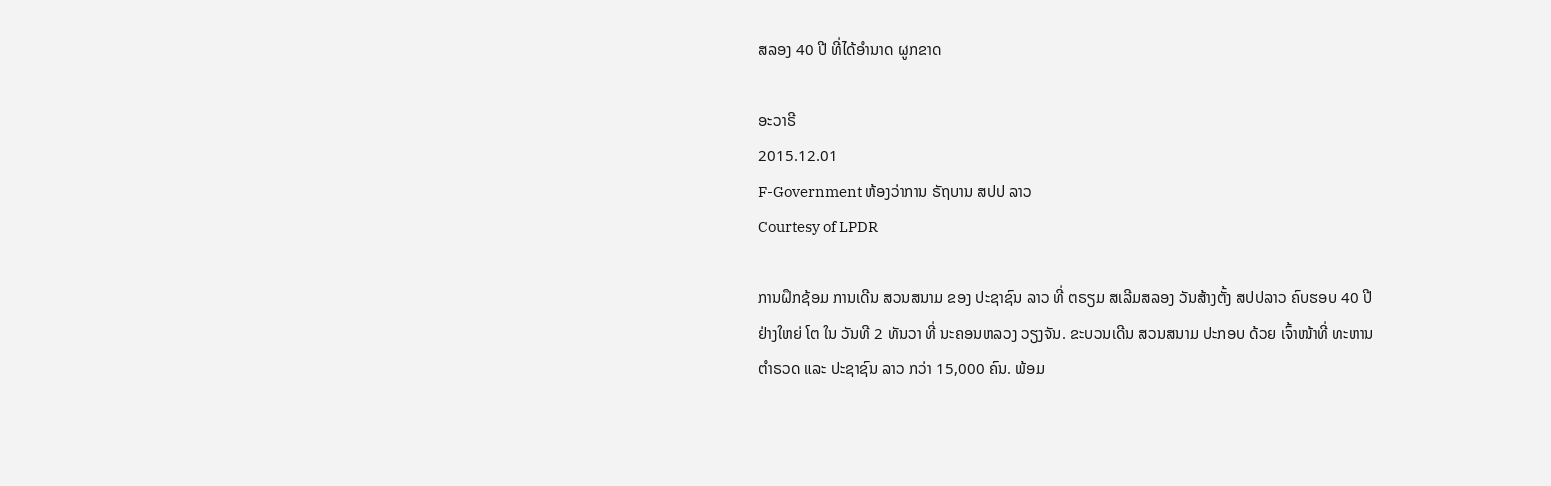ສລອງ 40 ປີ ທີ່ໄດ້ອໍານາດ ຜູກຂາດ

ອະວາຣີ
2015.12.01
F-Government ຫ້ອງວ່າການ ຣັຖບານ ສປປ ລາວ
Courtesy of LPDR

ການຝຶກຊ້ອມ ການເດີນ ສວນສນາມ ຂອງ ປະຊາຊົນ ລາວ ທີ່ ຕຣຽມ ສເລີມສລອງ ວັນສ້າງຕັ້ງ ສປປລາວ ຄົບຮອບ 40 ປີ ຢ່າງໃຫຍ່ ໂຕ ໃນ ວັນທີ 2 ທັນວາ ທີ່ ນະຄອນຫລວງ ວຽງຈັນ. ຂະບວນເດີນ ສວນສນາມ ປະກອບ ດ້ວຍ ເຈົ້າໜ້າທີ່ ທະຫານ ຕຳຣວດ ແລະ ປະຊາຊົນ ລາວ ກວ່າ 15,000 ຄົນ. ພ້ອມ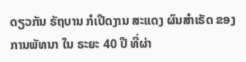ດຽວກັນ ຣັຖບານ ກໍເປີດງານ ສະແດງ ຜົນສຳເຣັດ ຂອງ ການພັທນາ ໃນ ຣະຍະ 40 ປີ ທີ່ຜ່າ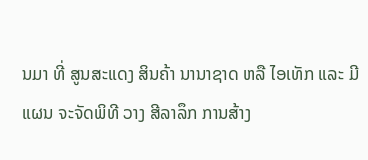ນມາ ທີ່ ສູນສະແດງ ສິນຄ້າ ນານາຊາດ ຫລື ໄອເທັກ ແລະ ມີແຜນ ຈະຈັດພິທີ ວາງ ສີລາລຶກ ການສ້າງ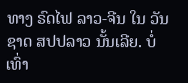ທາງ ຣົດໄຟ ລາວ-ຈີນ ໃນ ວັນຊາດ ສປປລາວ ນັ້ນເລີຍ. ບໍ່ເທົ່າ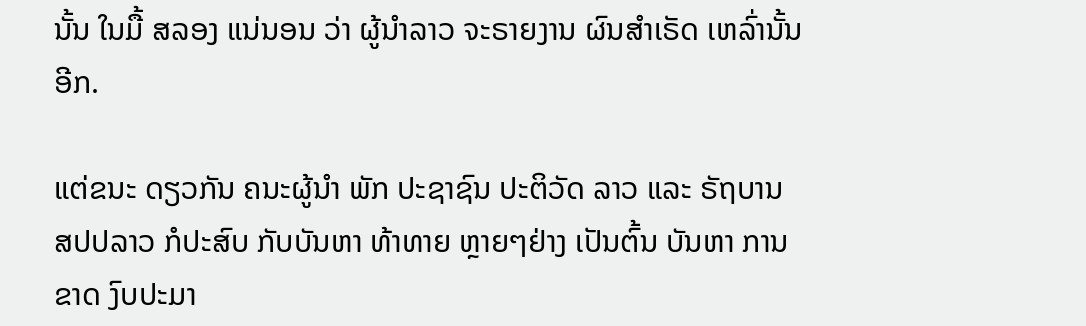ນັ້ນ ໃນມື້ ສລອງ ແນ່ນອນ ວ່າ ຜູ້ນຳລາວ ຈະຣາຍງານ ຜົນສຳເຣັດ ເຫລົ່ານັ້ນ ອີກ.

ແຕ່ຂນະ ດຽວກັນ ຄນະຜູ້ນຳ ພັກ ປະຊາຊົນ ປະຕິວັດ ລາວ ແລະ ຣັຖບານ ສປປລາວ ກໍປະສົບ ກັບບັນຫາ ທ້າທາຍ ຫຼາຍໆຢ່າງ ເປັນຕົ້ນ ບັນຫາ ການຂາດ ງົບປະມາ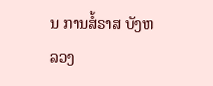ນ ການສໍ້ຣາສ ບັງຫລວງ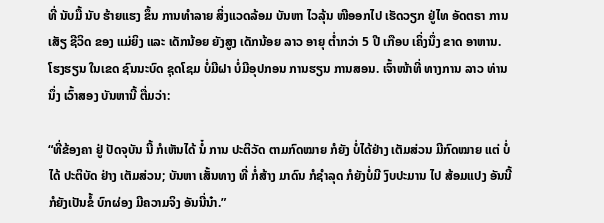ທີ່ ນັບມື້ ນັບ ຮ້າຍແຮງ ຂຶ້ນ ການທຳລາຍ ສິ່ງແວດລ້ອມ ບັນຫາ ໄວລຸ້ນ ໜີອອກໄປ ເຮັດວຽກ ຢູ່ໄທ ອັດຕຣາ ການເສັຽ ຊີວິດ ຂອງ ແມ່ຍິງ ແລະ ເດັກນ້ອຍ ຍັງສູງ ເດັກນ້ອຍ ລາວ ອາຍຸ ຕ່ຳກວ່າ 5 ປີ ເກືອບ ເຄິ່ງນຶ່ງ ຂາດ ອາຫານ. ໂຮງຮຽນ ໃນເຂດ ຊົນນະບົດ ຊຸດໂຊມ ບໍ່ມີຝາ ບໍ່ມີອຸປກອນ ການຮຽນ ການສອນ. ເຈົ້າໜ້າທີ່ ທາງການ ລາວ ທ່ານນຶ່ງ ເວົ້າສອງ ບັນຫານີ້ ຕື່ມວ່າ:

“ທີ່ຂ້ອງຄາ ຢູ່ ປັດຈຸບັນ ນີ້ ກໍເຫັນໄດ້ ນໍ໋ ການ ປະຕິວັດ ຕາມກົດໝາຍ ກໍຍັງ ບໍ່ໄດ້ຢ່າງ ເຕັມສ່ວນ ມີກົດໝາຍ ແຕ່ ບໍ່ໄດ້ ປະຕິບັດ ຢ່າງ ເຕັມສ່ວນ; ບັນຫາ ເສັ້ນທາງ ທີ່ ກໍ່ສ້າງ ມາດົນ ກໍຊຳລຸດ ກໍຍັງບໍ່ມີ ງົບປະມານ ໄປ ສ້ອມແປງ ອັນນີ້ ກໍຍັງເປັນຂໍ້ ບົກຜ່ອງ ມີຄວາມຈິງ ອັນນີ່ນ໋າ.”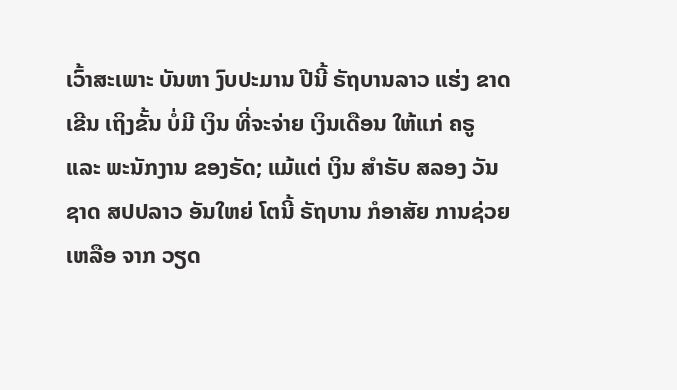ເວົ້າສະເພາະ ບັນຫາ ງົບປະມານ ປີນີ້ ຣັຖບານລາວ ແຮ່ງ ຂາດເຂີນ ເຖິງຂັ້ນ ບໍ່ມີ ເງິນ ທີ່ຈະຈ່າຍ ເງິນເດືອນ ໃຫ້ແກ່ ຄຣູ ແລະ ພະນັກງານ ຂອງຣັດ; ແມ້ແຕ່ ເງິນ ສຳຣັບ ສລອງ ວັນຊາດ ສປປລາວ ອັນໃຫຍ່ ໂຕນີ້ ຣັຖບານ ກໍອາສັຍ ການຊ່ວຍເຫລືອ ຈາກ ວຽດ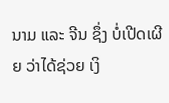ນາມ ແລະ ຈີນ ຊຶ່ງ ບໍ່ເປີດເຜີຍ ວ່າໄດ້ຊ່ວຍ ເງິ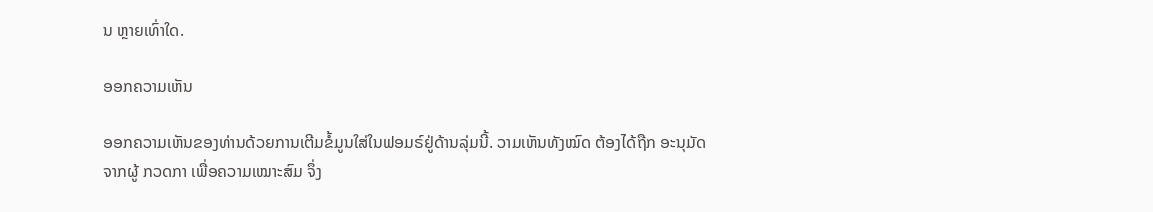ນ ຫຼາຍເທົ່າໃດ.

ອອກຄວາມເຫັນ

ອອກຄວາມເຫັນຂອງທ່ານດ້ວຍການເຕີມຂໍ້ມູນໃສ່ໃນຟອມຣ໌ຢູ່ດ້ານລຸ່ມນີ້. ວາມເຫັນທັງໝົດ ຕ້ອງໄດ້ຖືກ ອະນຸມັດ ຈາກຜູ້ ກວດກາ ເພື່ອຄວາມເໝາະສົມ ຈຶ່ງ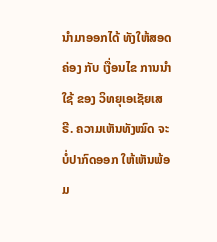ນໍາມາອອກໄດ້ ທັງໃຫ້ສອດຄ່ອງ ກັບ ເງື່ອນໄຂ ການນຳໃຊ້ ຂອງ ວິທຍຸເອເຊັຍເສຣີ. ຄວາມເຫັນທັງໝົດ ຈະບໍ່ປາກົດອອກ ໃຫ້ເຫັນພ້ອມ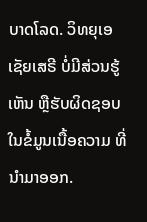ບາດໂລດ. ວິທຍຸເອເຊັຍເສຣີ ບໍ່ມີສ່ວນຮູ້ເຫັນ ຫຼືຮັບຜິດຊອບ ໃນຂໍ້ມູນເນື້ອຄວາມ ທີ່ນໍາມາອອກ.